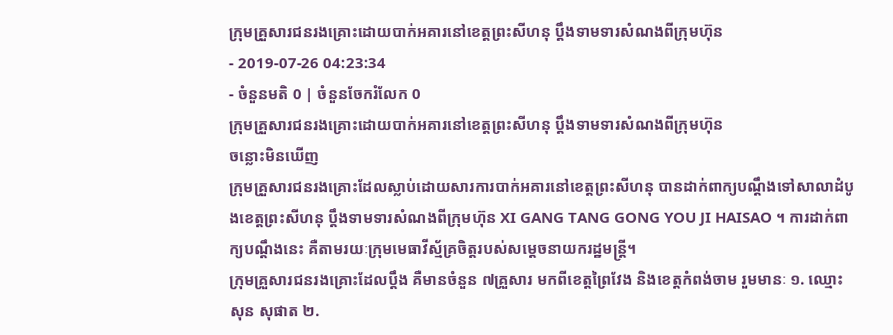ក្រុមគ្រួសារជនរងគ្រោះដោយបាក់អគារនៅខេត្តព្រះសីហនុ ប្តឹងទាមទារសំណងពីក្រុមហ៊ុន
- 2019-07-26 04:23:34
- ចំនួនមតិ 0 | ចំនួនចែករំលែក 0
ក្រុមគ្រួសារជនរងគ្រោះដោយបាក់អគារនៅខេត្តព្រះសីហនុ ប្តឹងទាមទារសំណងពីក្រុមហ៊ុន
ចន្លោះមិនឃើញ
ក្រុមគ្រួសារជនរងគ្រោះដែលស្លាប់ដោយសារការបាក់អគារនៅខេត្តព្រះសីហនុ បានដាក់ពាក្យបណ្តឹងទៅសាលាដំបូងខេត្តព្រះសីហនុ ប្តឹងទាមទារសំណងពីក្រុមហ៊ុន XI GANG TANG GONG YOU JI HAISAO ។ ការដាក់ពាក្យបណ្តឹងនេះ គឺតាមរយៈក្រុមមេធាវីស្ម័គ្រចិត្តរបស់សម្តេចនាយករដ្ឋមន្ត្រី។
ក្រុមគ្រួសារជនរងគ្រោះដែលប្តឹង គឺមានចំនួន ៧គ្រួសារ មកពីខេត្តព្រៃវែង និងខេត្តកំពង់ចាម រួមមានៈ ១. ឈ្មោះ សុន សុផាត ២.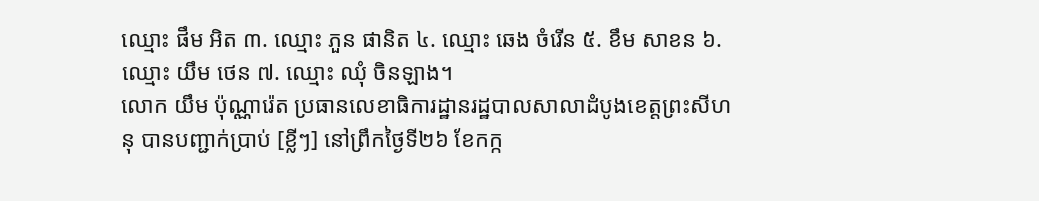ឈ្មោះ ផឹម អិត ៣. ឈ្មោះ ភួន ផានិត ៤. ឈ្មោះ ឆេង ចំរើន ៥. ខឹម សាខន ៦. ឈ្មោះ យឹម ថេន ៧. ឈ្មោះ ឈុំ ចិនឡាង។
លោក យឹម ប៉ុណ្ណារ៉េត ប្រធានលេខាធិការដ្ឋានរដ្ឋបាលសាលាដំបូងខេត្តព្រះសីហនុ បានបញ្ជាក់ប្រាប់ [ខ្លីៗ] នៅព្រឹកថ្ងៃទី២៦ ខែកក្ក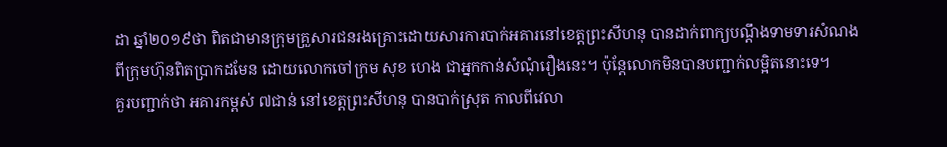ដា ឆ្នាំ២០១៩ថា ពិតជាមានក្រុមគ្រួសារជនរងគ្រោះដោយសារការបាក់អគារនៅខេត្តព្រះសីហនុ បានដាក់ពាក្យបណ្តឹងទាមទារសំណងពីក្រុមហ៊ុនពិតប្រាកដមែន ដោយលោកចៅក្រម សុខ ហេង ជាអ្នកកាន់សំណុំរឿងនេះ។ ប៉ុន្តែលោកមិនបានបញ្ជាក់លម្អិតនោះទេ។
គួរបញ្ជាក់ថា អគារកម្ពស់ ៧ជាន់ នៅខេត្តព្រះសីហនុ បានបាក់ស្រុត កាលពីវេលា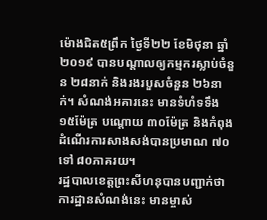ម៉ោងជិត៥ព្រឹក ថ្ងៃទី២២ ខែមិថុនា ឆ្នាំ២០១៩ បានបណ្តាលឲ្យកម្មករស្លាប់ចំនួន ២៨នាក់ និងរងរបួសចំនួន ២៦នាក់។ សំណង់អគារនេះ មានទំហំទទឹង ១៥ម៉ែត្រ បណ្តោយ ៣០ម៉ែត្រ និងកំពុងដំណើរការសាងសង់បានប្រមាណ ៧០ ទៅ ៨០ភាគរយ។
រដ្ឋបាលខេត្តព្រះសីហនុបានបញ្ជាក់ថា ការដ្ឋានសំណង់នេះ មានម្ចាស់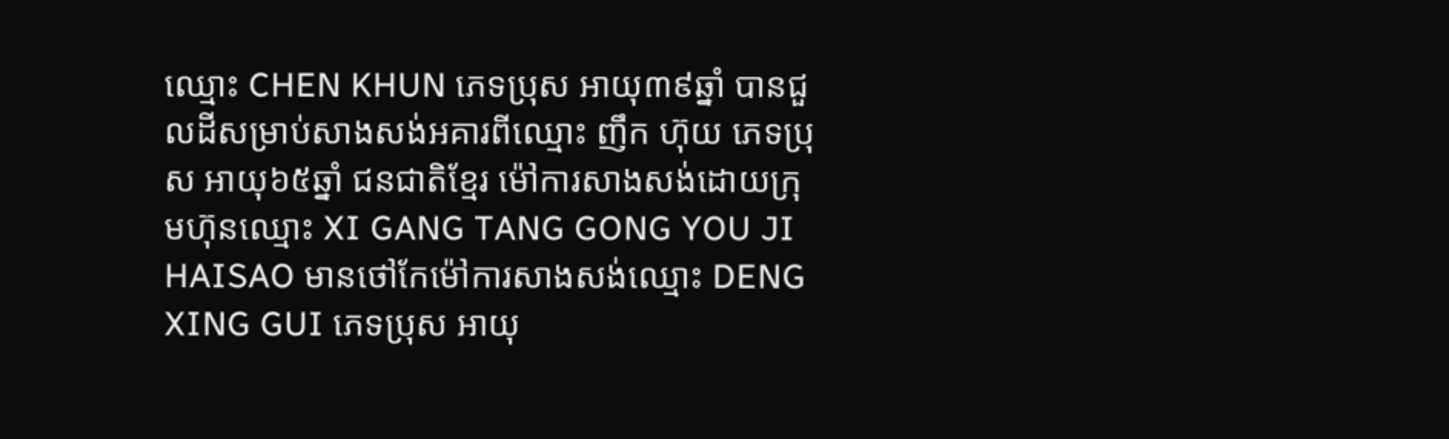ឈ្មោះ CHEN KHUN ភេទប្រុស អាយុ៣៩ឆ្នាំ បានជួលដីសម្រាប់សាងសង់អគារពីឈ្មោះ ញឹក ហ៊ុយ ភេទប្រុស អាយុ៦៥ឆ្នាំ ជនជាតិខ្មែរ ម៉ៅការសាងសង់ដោយក្រុមហ៊ុនឈ្មោះ XI GANG TANG GONG YOU JI HAISAO មានថៅកែម៉ៅការសាងសង់ឈ្មោះ DENG XING GUI ភេទប្រុស អាយុ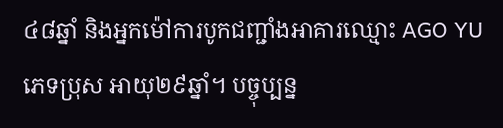៤៨ឆ្នាំ និងអ្នកម៉ៅការបូកជញ្ជាំងអាគារឈ្មោះ AGO YU ភេទប្រុស អាយុ២៩ឆ្នាំ។ បច្ចុប្បន្ន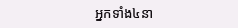អ្នកទាំង៤នា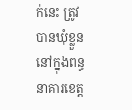ក់នេះ ត្រូវបានឃុំខ្លួននៅក្នុងពន្ធនាគារខេត្ត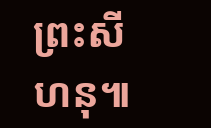ព្រះសីហនុ៕